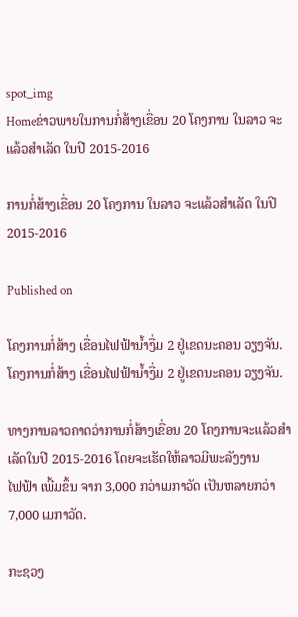spot_img
Homeຂ່າວພາຍໃນການກໍ່ສ້າງເຂື່ອນ 20 ໂຄງການ ໃນລາວ ຈະແລ້ວສຳເລັດ ໃນປີ 2015-2016

ການກໍ່ສ້າງເຂື່ອນ 20 ໂຄງການ ໃນລາວ ຈະແລ້ວສຳເລັດ ໃນປີ 2015-2016

Published on

ໂຄງການກໍ່ສ້າງ ເຂື່ອນໄຟຟ້ານ້ຳງື່ມ 2 ຢູ່ເຂດນະຄອນ ວຽງຈັນ.
ໂຄງການກໍ່ສ້າງ ເຂື່ອນໄຟຟ້ານ້ຳງື່ມ 2 ຢູ່ເຂດນະຄອນ ວຽງຈັນ.

ທາງການລາວຄາດວ່າການກໍ່ສ້າງເຂື່ອນ 20 ໂຄງການຈະແລ້ວສຳເລັດໃນປີ 2015-2016 ໂດຍຈະເຮັດໃຫ້ລາວມີພະລັງງານ
ໄຟຟ້າ ເພີ້ມຂຶ້ນ ຈາກ 3,000 ກວ່າເມກາວັດ ເປັນຫລາຍກວ່າ 7,000 ເມກາວັດ.

ກະຊວງ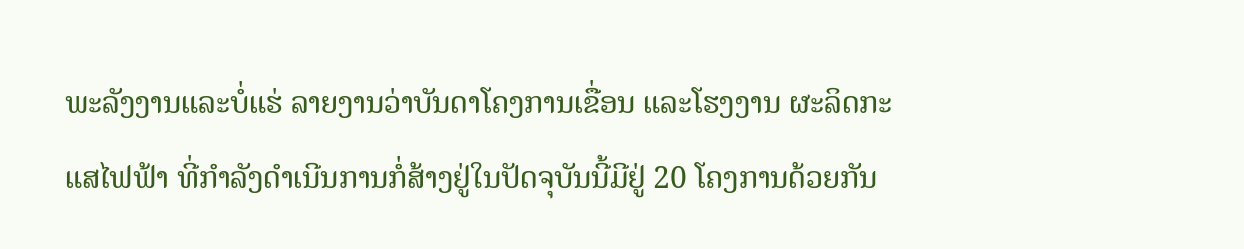ພະລັງງານແລະບໍ່ແຮ່ ລາຍງານວ່າບັນດາໂຄງການເຂື່ອນ ແລະໂຮງງານ ຜະລິດກະແສໄຟຟ້າ ທີ່ກຳລັງດຳເນີນການກໍ່ສ້າງຢູ່ໃນປັດຈຸບັນນີ້ມີຢູ່ 20 ໂຄງການດ້ວຍກັນ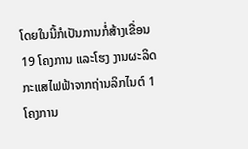ໂດຍໃນນີ້ກໍເປັນການກໍ່ສ້າງເຂື່ອນ19 ໂຄງການ ແລະໂຮງ ງານຜະລິດກະແສໄຟຟ້າຈາກຖ່ານລິກໄນຕ໌ 1 ໂຄງການ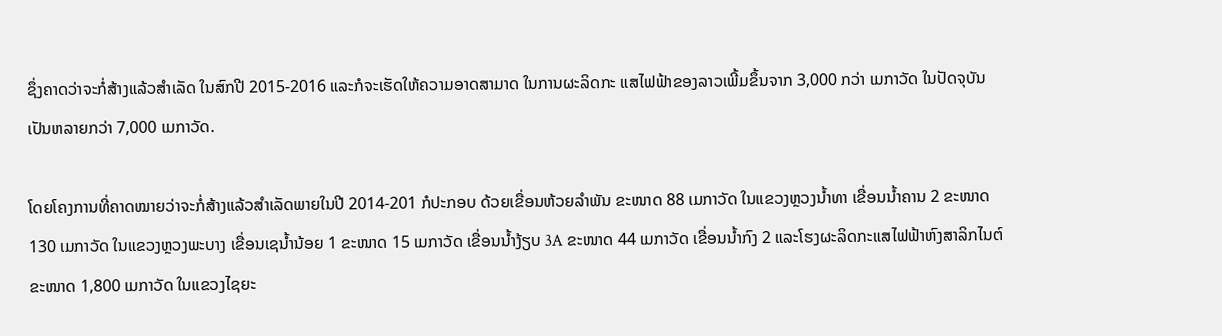ຊຶ່ງຄາດວ່າຈະກໍ່ສ້າງແລ້ວສຳເລັດ ໃນສົກປີ 2015-2016 ແລະກໍຈະເຮັດໃຫ້ຄວາມອາດສາມາດ ໃນການຜະລິດກະ ແສໄຟຟ້າຂອງລາວເພີ້ມຂຶ້ນຈາກ 3,000 ກວ່າ ເມກາວັດ ໃນປັດຈຸບັນເປັນຫລາຍກວ່າ 7,000 ເມກາວັດ.

ໂດຍໂຄງການທີ່ຄາດໝາຍວ່າຈະກໍ່ສ້າງແລ້ວສຳເລັດພາຍໃນປີ 2014-201 ກໍປະກອບ ດ້ວຍເຂື່ອນຫ້ວຍລຳພັນ ຂະໜາດ 88 ເມກາວັດ ໃນແຂວງຫຼວງນ້ຳທາ ເຂື່ອນນ້ຳຄານ 2 ຂະໜາດ 130 ເມກາວັດ ໃນແຂວງຫຼວງພະບາງ ເຂື່ອນເຊນ້ຳນ້ອຍ 1 ຂະໜາດ 15 ເມກາວັດ ເຂື່ອນນ້ຳງ້ຽບ 3A ຂະໜາດ 44 ເມກາວັດ ເຂື່ອນນ້ຳກົງ 2 ແລະໂຮງຜະລິດກະແສໄຟຟ້າຫົງສາລິກໄນຕ໌ຂະໜາດ 1,800 ເມກາວັດ ໃນແຂວງໄຊຍະ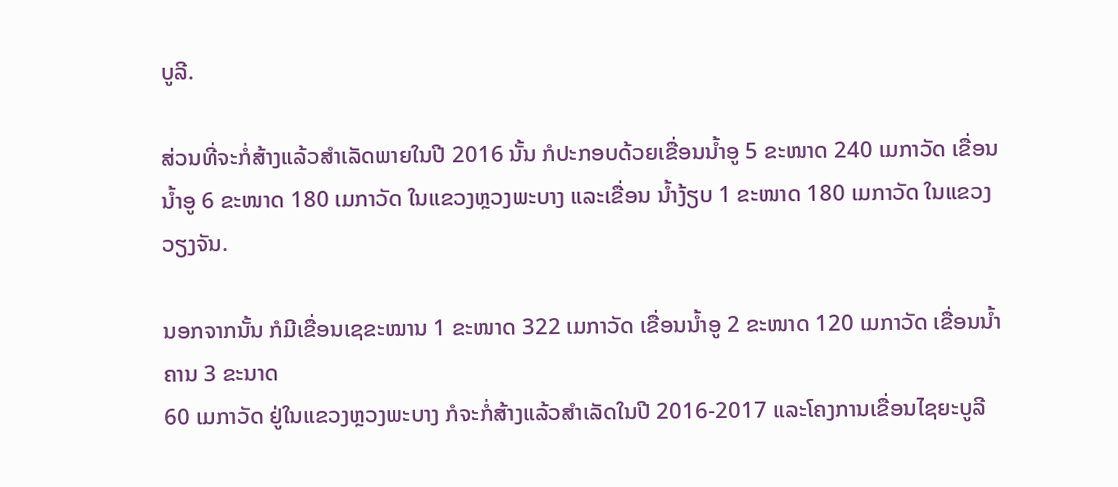ບູລີ.

ສ່ວນທີ່ຈະກໍ່ສ້າງແລ້ວສຳເລັດພາຍໃນປີ 2016 ນັ້ນ ກໍປະກອບດ້ວຍເຂື່ອນນ້ຳອູ 5 ຂະໜາດ 240 ເມກາວັດ ເຂື່ອນນ້ຳອູ 6 ຂະໜາດ 180 ເມກາວັດ ໃນແຂວງຫຼວງພະບາງ ແລະເຂື່ອນ ນ້ຳງ້ຽບ 1 ຂະໜາດ 180 ເມກາວັດ ໃນແຂວງວຽງຈັນ.

ນອກຈາກນັ້ນ ກໍມີເຂື່ອນເຊຂະໝານ 1 ຂະໜາດ 322 ເມກາວັດ ເຂື່ອນນ້ຳອູ 2 ຂະໜາດ 120 ເມກາວັດ ເຂື່ອນນ້ຳຄານ 3 ຂະນາດ
60 ເມກາວັດ ຢູ່ໃນແຂວງຫຼວງພະບາງ ກໍຈະກໍ່ສ້າງແລ້ວສຳເລັດໃນປີ 2016-2017 ແລະໂຄງການເຂື່ອນໄຊຍະບູລີ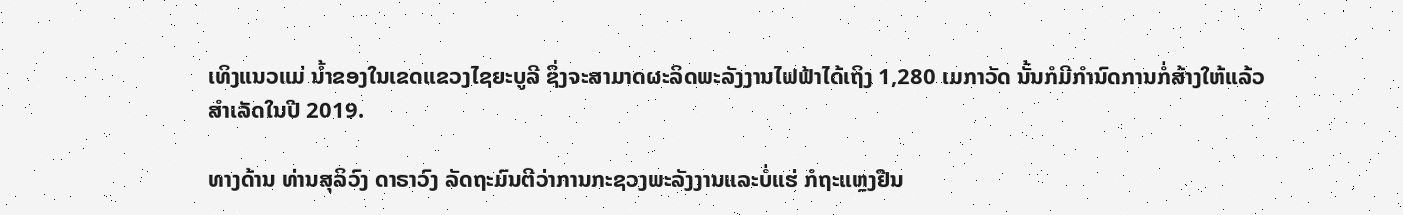ເທິງແນວແມ່ ນ້ຳຂອງໃນເຂດແຂວງໄຊຍະບູລີ ຊຶ່ງຈະສາມາດຜະລິດພະລັງງານໄຟຟ້າໄດ້ເຖິງ 1,280 ເມກາວັດ ນັ້ນກໍມີກຳນົດການກໍ່ສ້າງໃຫ້ແລ້ວ
ສຳເລັດໃນປີ 2019.

ທາງດ້ານ ທ່ານສຸລິວົງ ດາຣາວົງ ລັດຖະມົນຕີວ່າການກະຊວງພະລັງງານແລະບໍ່ແຮ່ ກໍຖະແຫຼງຢືນ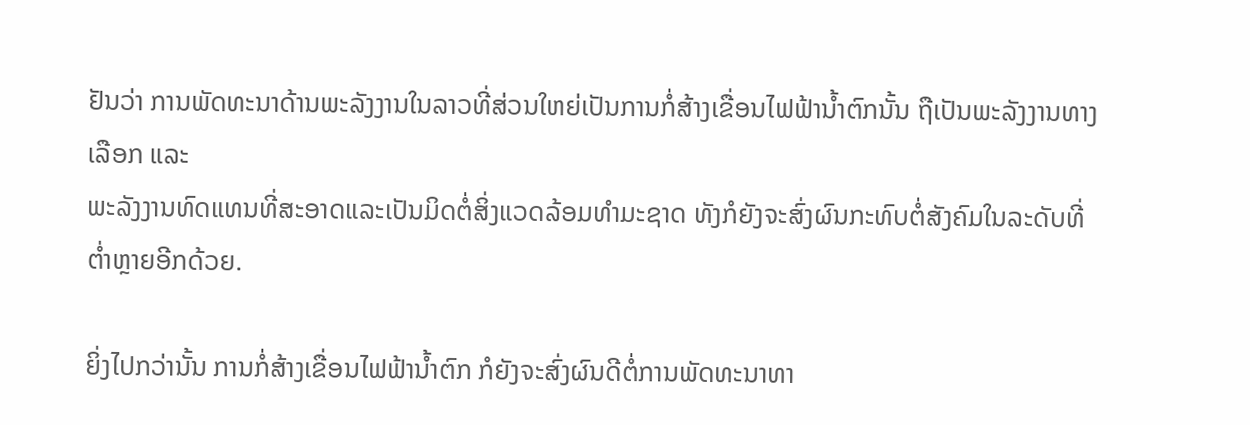ຢັນວ່າ ການພັດທະນາດ້ານພະລັງງານໃນລາວທີ່ສ່ວນໃຫຍ່ເປັນການກໍ່ສ້າງເຂື່ອນໄຟຟ້ານ້ຳຕົກນັ້ນ ຖືເປັນພະລັງງານທາງເລືອກ ແລະ
ພະລັງງານທົດແທນທີ່ສະອາດແລະເປັນມິດຕໍ່ສິ່ງແວດລ້ອມທຳມະຊາດ ທັງກໍຍັງຈະສົ່ງຜົນກະທົບຕໍ່ສັງຄົມໃນລະດັບທີ່ຕ່ຳຫຼາຍອີກດ້ວຍ.

ຍິ່ງໄປກວ່ານັ້ນ ການກໍ່ສ້າງເຂື່ອນໄຟຟ້ານ້ຳຕົກ ກໍຍັງຈະສົ່ງຜົນດີຕໍ່ການພັດທະນາທາ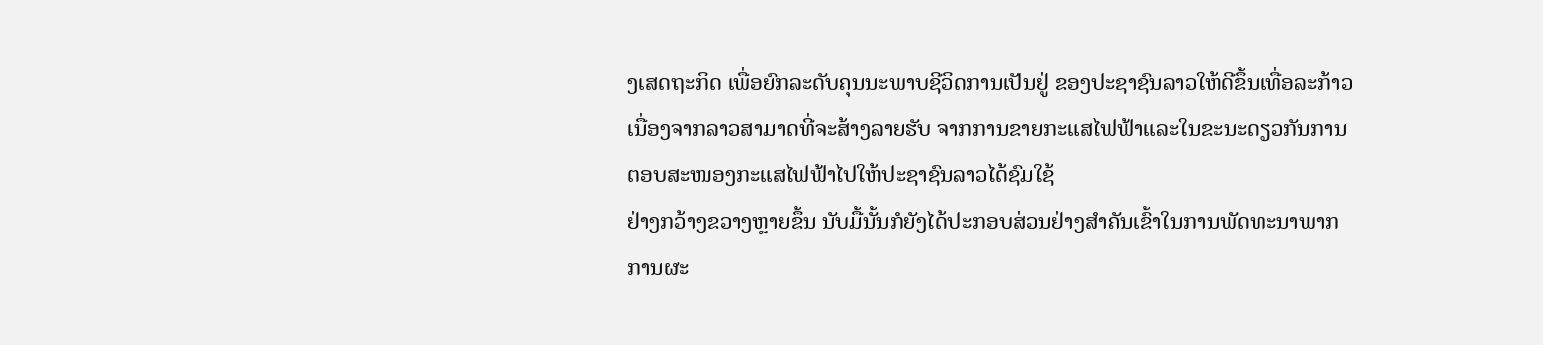ງເສດຖະກິດ ເພື່ອຍົກລະດັບຄຸນນະພາບຊີວິດການເປັນຢູ່ ຂອງປະຊາຊົນລາວໃຫ້ດີຂຶ້ນເທື່ອລະກ້າວ ເນື່ອງຈາກລາວສາມາດທີ່ຈະສ້າງລາຍຮັບ ຈາກການຂາຍກະແສໄຟຟ້າແລະໃນຂະນະດຽວກັນການຕອບສະໜອງກະແສໄຟຟ້າໄປໃຫ້ປະຊາຊົນລາວໄດ້ຊົມໃຊ້
ຢ່າງກວ້າງຂວາງຫຼາຍຂຶ້ນ ນັບມື້ນັ້ນກໍຍັງໄດ້ປະກອບສ່ວນຢ່າງສຳຄັນເຂົ້າໃນການພັດທະນາພາກການຜະ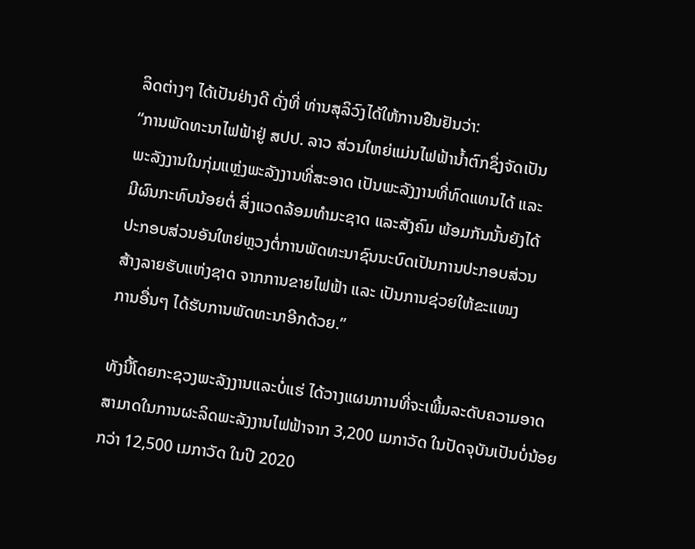ລິດຕ່າງໆ ໄດ້ເປັນຢ່າງດີ ດັ່ງທີ່ ທ່ານສຸລິວົງໄດ້ໃຫ້ການຢືນຢັນວ່າ:
“ການພັດທະນາໄຟຟ້າຢູ່ ສປປ. ລາວ ສ່ວນໃຫຍ່ແມ່ນໄຟຟ້ານ້ຳຕົກຊຶ່ງຈັດເປັນ
ພະລັງງານໃນກຸ່ມແຫຼ່ງພະລັງງານທີ່ສະອາດ ເປັນພະລັງງານທີ່ທົດແທນໄດ້ ແລະ
ມີຜົນກະທົບນ້ອຍຕໍ່ ສິ່ງແວດລ້ອມທຳມະຊາດ ແລະສັງຄົມ ພ້ອມກັນນັ້ນຍັງໄດ້
ປະກອບສ່ວນອັນໃຫຍ່ຫຼວງຕໍ່ການພັດທະນາຊົນນະບົດເປັນການປະກອບສ່ວນ
ສ້າງລາຍຮັບແຫ່ງຊາດ ຈາກການຂາຍໄຟຟ້າ ແລະ ເປັນການຊ່ວຍໃຫ້ຂະແໜງ
ການອື່ນໆ ໄດ້ຮັບການພັດທະນາອີກດ້ວຍ.”

ທັງນີ້ໂດຍກະຊວງພະລັງງານແລະບໍ່ແຮ່ ໄດ້ວາງແຜນການທີ່ຈະເພີ້ມລະດັບຄວາມອາດ
ສາມາດໃນການຜະລິດພະລັງງານໄຟຟ້າຈາກ 3,200 ເມກາວັດ ໃນປັດຈຸບັນເປັນບໍ່ນ້ອຍ
ກວ່າ 12,500 ເມກາວັດ ໃນປີ 2020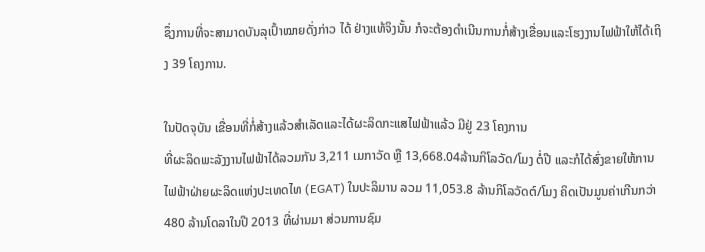ຊຶ່ງການທີ່ຈະສາມາດບັນລຸເປົ້າໝາຍດັ່ງກ່າວ ໄດ້ ຢ່າງແທ້ຈິງນັ້ນ ກໍຈະຕ້ອງດຳເນີນການກໍ່ສ້າງເຂື່ອນແລະໂຮງງານໄຟຟ້າໃຫ້ໄດ້ເຖິງ 39 ໂຄງການ.

ໃນປັດຈຸບັນ ເຂື່ອນທີ່ກໍ່ສ້າງແລ້ວສຳເລັດແລະໄດ້ຜະລິດກະແສໄຟຟ້າແລ້ວ ມີຢູ່ 23 ໂຄງການ
ທີ່ຜະລິດພະລັງງານໄຟຟ້າໄດ້ລວມກັນ 3,211 ເມກາວັດ ຫຼື 13,668.04ລ້ານກິໂລວັດ/ໂມງ ຕໍ່ປີ ແລະກໍໄດ້ສົ່ງຂາຍໃຫ້ການໄຟຟ້າຝ່າຍຜະລິດແຫ່ງປະເທດໄທ (EGAT) ໃນປະລິມານ ລວມ 11,053.8 ລ້ານກິໂລວັດຕ໌/ໂມງ ຄິດເປັນມູນຄ່າເກີນກວ່າ 480 ລ້ານໂດລາໃນປີ 2013 ທີ່ຜ່ານມາ ສ່ວນການຊົມ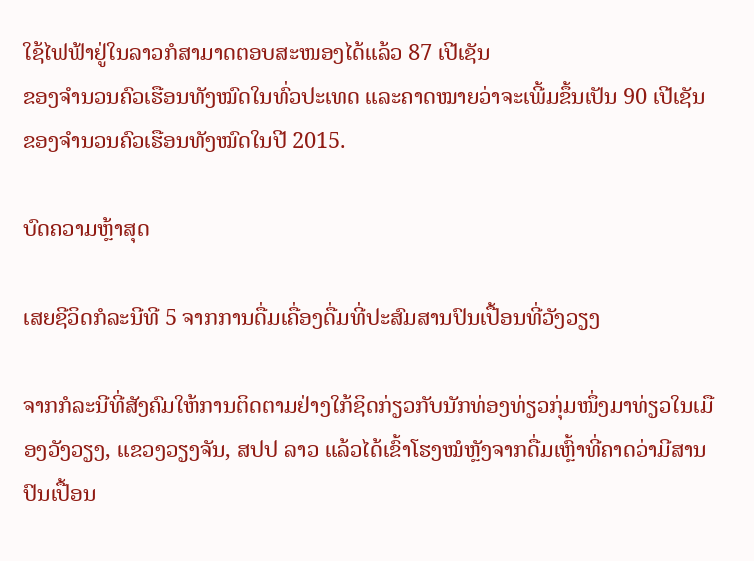ໃຊ້ໄຟຟ້າຢູ່ໃນລາວກໍສາມາດຕອບສະໜອງໄດ້ແລ້ວ 87 ເປີເຊັນ
ຂອງຈຳນວນຄົວເຮືອນທັງໝົດໃນທົ່ວປະເທດ ແລະຄາດໝາຍວ່າຈະເພີ້ມຂຶ້ນເປັນ 90 ເປີເຊັນ ຂອງຈຳນວນຄົວເຮືອນທັງໝົດໃນປີ 2015.

ບົດຄວາມຫຼ້າສຸດ

ເສຍຊີວິດກໍລະນີທີ 5 ຈາກການດື່ມເຄື່ອງດື່ມທີ່ປະສົມສານປົນເປື້ອນທີ່ວັງວຽງ

ຈາກກໍລະນີທີ່ສັງຄົມໃຫ້ການຕິດຕາມຢ່າງໃກ້ຊິດກ່ຽວກັບນັກທ່ອງທ່ຽວກຸ່ມໜຶ່ງມາທ່ຽວໃນເມືອງວັງວຽງ, ແຂວງວຽງຈັນ, ສປປ ລາວ ແລ້ວໄດ້ເຂົ້າໂຮງໝໍຫຼັງຈາກດື່ມເຫຼົ້າທີ່ຄາດວ່າມີສານປົນເປື້ອນ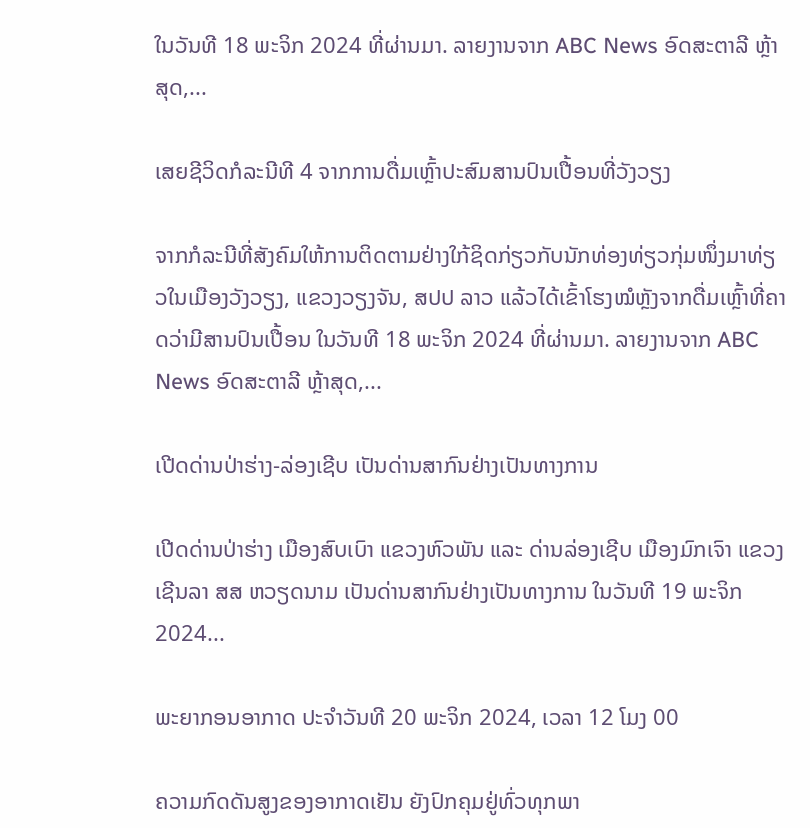ໃນວັນທີ 18 ພະຈິກ 2024 ທີ່ຜ່ານມາ. ລາຍງານຈາກ ABC News ອົດສະຕາລີ ຫຼ້າສຸດ,...

ເສຍຊີວິດກໍລະນີທີ 4 ຈາກການດື່ມເຫຼົ້າປະສົມສານປົນເປື້ອນທີ່ວັງວຽງ

ຈາກກໍລະນີທີ່ສັງຄົມໃຫ້ການຕິດຕາມຢ່າງໃກ້ຊິດກ່ຽວກັບນັກທ່ອງທ່ຽວກຸ່ມໜຶ່ງມາທ່ຽວໃນເມືອງວັງວຽງ, ແຂວງວຽງຈັນ, ສປປ ລາວ ແລ້ວໄດ້ເຂົ້າໂຮງໝໍຫຼັງຈາກດື່ມເຫຼົ້າທີ່ຄາດວ່າມີສານປົນເປື້ອນ ໃນວັນທີ 18 ພະຈິກ 2024 ທີ່ຜ່ານມາ. ລາຍງານຈາກ ABC News ອົດສະຕາລີ ຫຼ້າສຸດ,...

ເປີດດ່ານປ່າຮ່າງ-ລ່ອງເຊີບ ເປັນດ່ານສາກົນຢ່າງເປັນທາງການ

ເປີດດ່ານປ່າຮ່າງ ເມືອງສົບເບົາ ແຂວງຫົວພັນ ແລະ ດ່ານລ່ອງເຊີບ ເມືອງມົກເຈົາ ແຂວງເຊີນລາ ສສ ຫວຽດນາມ ເປັນດ່ານສາກົນຢ່າງເປັນທາງການ ໃນວັນທີ 19 ພະຈິກ 2024...

ພະຍາກອນອາກາດ ປະຈໍາວັນທີ 20 ພະຈິກ 2024, ເວລາ 12 ໂມງ 00

ຄວາມກົດດັນສູງຂອງອາກາດເຢັນ ຍັງປົກຄຸມຢູ່ທົ່ວທຸກພາ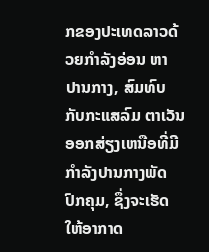ກຂອງປະເທດລາວດ້ວຍກໍາລັງອ່ອນ ຫາ ປານກາງ, ສົມທົບກັບກະແສລົມ ຕາເວັນອອກສ່ຽງເຫນືອທີ່ມີກໍາລັງປານກາງພັດປົກຄຸມ, ຊຶ່ງຈະເຮັດໃຫ້ອາກາດ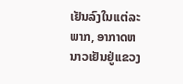ເຢັນລົງໃນເເຕ່ລະພາກ, ອາກາດຫນາວເຢັນຢູ່ເເຂວງ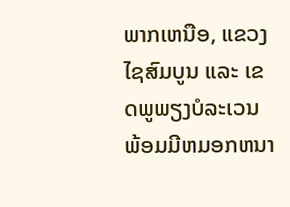ພາກເຫນືອ, ແຂວງໄຊສົມບູນ ແລະ ເຂດພູພຽງບໍລະເວນ ພ້ອມມີຫມອກຫນາ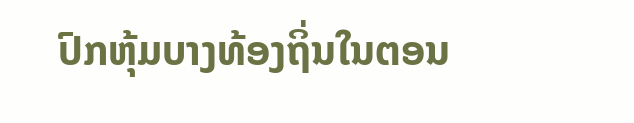ປົກຫຸ້ມບາງທ້ອງຖິ່ນໃນຕອນ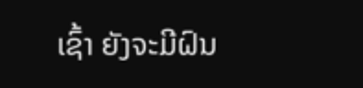ເຊົ້າ ຍັງຈະມີຝົນ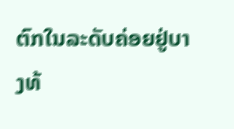ຕົກໃນລະດັບຄ່ອຍຢູ່ບາງທ້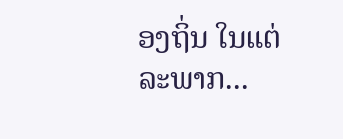ອງຖິ່ນ ໃນແຕ່ລະພາກ...